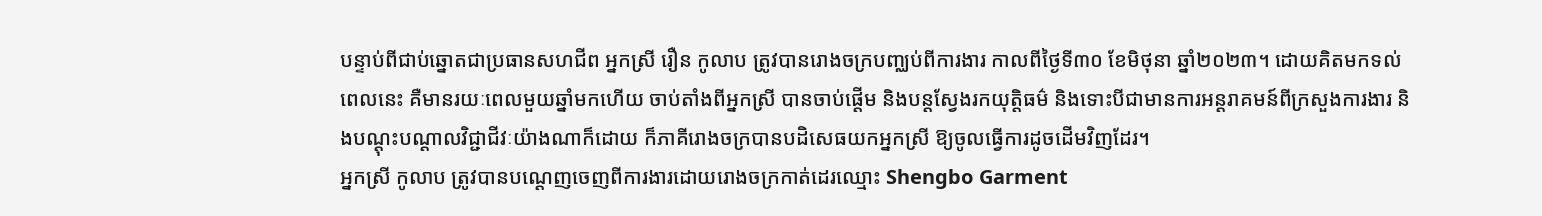បន្ទាប់ពីជាប់ឆ្នោតជាប្រធានសហជីព អ្នកស្រី រឿន កូលាប ត្រូវបានរោងចក្របញ្ឈប់ពីការងារ កាលពីថ្ងៃទី៣០ ខែមិថុនា ឆ្នាំ២០២៣។ ដោយគិតមកទល់ពេលនេះ គឺមានរយៈពេលមួយឆ្នាំមកហើយ ចាប់តាំងពីអ្នកស្រី បានចាប់ផ្តើម និងបន្តស្វែងរកយុត្តិធម៌ និងទោះបីជាមានការអន្តរាគមន៍ពីក្រសួងការងារ និងបណ្តុះបណ្តាលវិជ្ជាជីវៈយ៉ាងណាក៏ដោយ ក៏ភាគីរោងចក្របានបដិសេធយកអ្នកស្រី ឱ្យចូលធ្វើការដូចដើមវិញដែរ។
អ្នកស្រី កូលាប ត្រូវបានបណ្តេញចេញពីការងារដោយរោងចក្រកាត់ដេរឈ្មោះ Shengbo Garment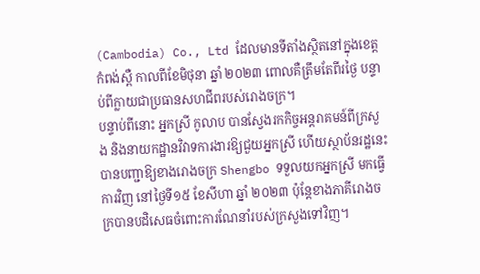(Cambodia) Co., Ltd ដែលមានទីតាំងស្ថិតនៅក្នុងខេត្តកំពង់ស្ពឺ កាលពីខែមិថុនា ឆ្នាំ ២០២៣ ពោលគឺត្រឹមតែពីរថ្ងៃ បន្ទាប់ពីក្លាយជាប្រធានសហជីពរបស់រោងចក្រ។
បន្ទាប់ពីនោះ អ្នកស្រី កូលាប បានស្វែងរកកិច្ចអន្តរាគមន៍ពីក្រសួង និងនាយកដ្ឋានវិវាទការងារឱ្យជួយអ្នកស្រី ហើយស្ថាប័នរដ្ឋនេះបានបញ្ជាឱ្យខាងរោងចក្រ Shengbo ទទួលយកអ្នកស្រី មកធ្វើការវិញ នៅថ្ងៃទី១៥ ខែសីហា ឆ្នាំ ២០២៣ ប៉ុន្តែខាងភាគីរោងចក្របានបដិសេធចំពោះការណែនាំរបស់ក្រសួងទៅវិញ។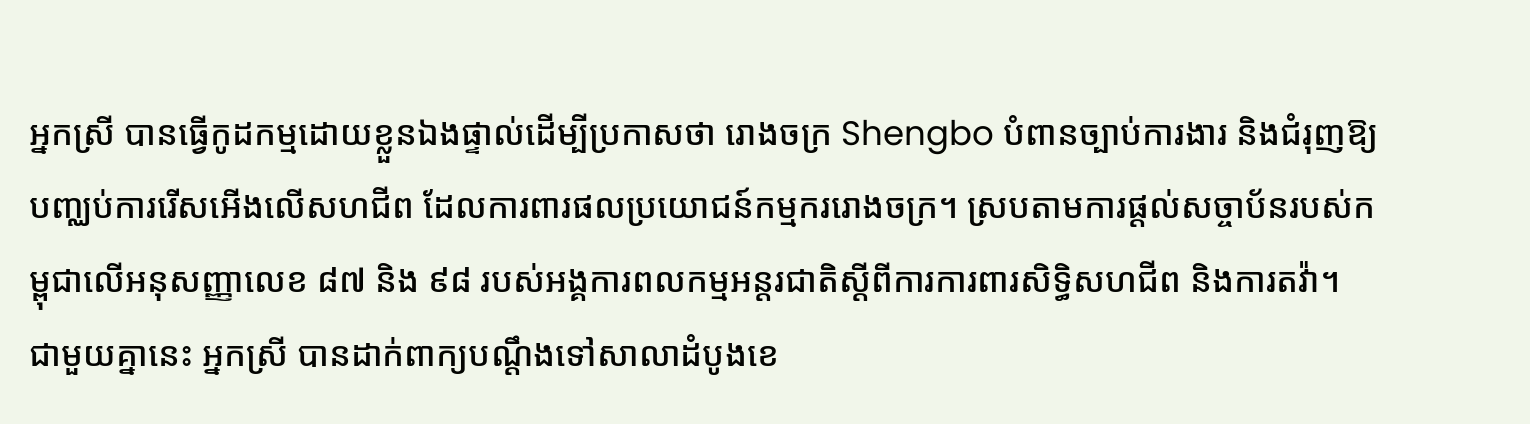អ្នកស្រី បានធ្វើកូដកម្មដោយខ្លួនឯងផ្ទាល់ដើម្បីប្រកាសថា រោងចក្រ Shengbo បំពានច្បាប់ការងារ និងជំរុញឱ្យបញ្ឈប់ការរើសអើងលើសហជីព ដែលការពារផលប្រយោជន៍កម្មកររោងចក្រ។ ស្របតាមការផ្តល់សច្ចាប័នរបស់កម្ពុជាលើអនុសញ្ញាលេខ ៨៧ និង ៩៨ របស់អង្គការពលកម្មអន្តរជាតិស្តីពីការការពារសិទ្ធិសហជីព និងការតវ៉ា។
ជាមួយគ្នានេះ អ្នកស្រី បានដាក់ពាក្យបណ្ដឹងទៅសាលាដំបូងខេ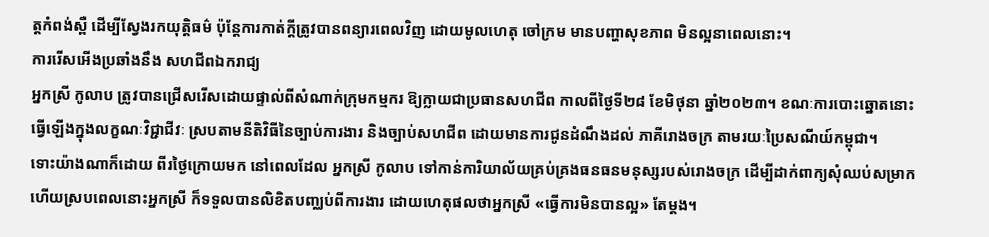ត្តកំពង់ស្ពឺ ដើម្បីស្វែងរកយុត្តិធម៌ ប៉ុន្តែការកាត់ក្តីត្រូវបានពន្យារពេលវិញ ដោយមូលហេតុ ចៅក្រម មានបញ្ហាសុខភាព មិនល្អនាពេលនោះ។
ការរើសអើងប្រឆាំងនឹង សហជីពឯករាជ្យ
អ្នកស្រី កូលាប ត្រូវបានជ្រើសរើសដោយផ្ទាល់ពីសំណាក់ក្រុមកម្មករ ឱ្យក្លាយជាប្រធានសហជីព កាលពីថ្ងៃទី២៨ ខែមិថុនា ឆ្នាំ២០២៣។ ខណៈការបោះឆ្នោតនោះធ្វើឡើងក្នុងលក្ខណៈវិជ្ជាជីវៈ ស្របតាមនីតិវិធីនៃច្បាប់ការងារ និងច្បាប់សហជីព ដោយមានការជូនដំណឹងដល់ ភាគីរោងចក្រ តាមរយៈប្រៃសណីយ៍កម្ពុជា។
ទោះយ៉ាងណាក៏ដោយ ពីរថ្ងៃក្រោយមក នៅពេលដែល អ្នកស្រី កូលាប ទៅកាន់ការិយាល័យគ្រប់គ្រងធនធនមនុស្សរបស់រោងចក្រ ដើម្បីដាក់ពាក្យសុំឈប់សម្រាក ហើយស្របពេលនោះអ្នកស្រី ក៏ទទួលបានលិខិតបញ្ឈប់ពីការងារ ដោយហេតុផលថាអ្នកស្រី «ធ្វើការមិនបានល្អ» តែម្តង។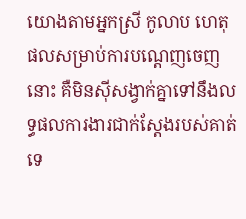យោងតាមអ្នកស្រី កូលាប ហេតុផលសម្រាប់ការបណ្តេញចេញនោះ គឺមិនស៊ីសង្វាក់គ្នាទៅនឹងលទ្ធផលការងារជាក់ស្តែងរបស់គាត់ទេ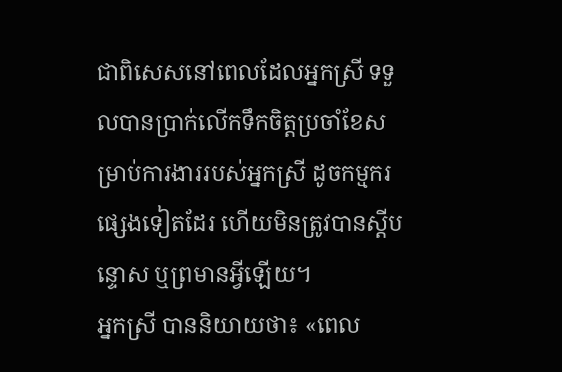ជាពិសេសនៅពេលដែលអ្នកស្រី ទទួលបានប្រាក់លើកទឹកចិត្តប្រចាំខែសម្រាប់ការងាររបស់អ្នកស្រី ដូចកម្មករផ្សេងទៀតដែរ ហើយមិនត្រូវបានស្តីបន្ទោស ឬព្រមានអ្វីឡើយ។
អ្នកស្រី បាននិយាយថា៖ «ពេល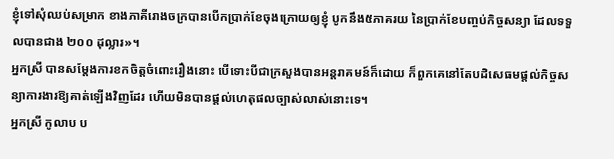ខ្ញុំទៅសុំឈប់សម្រាក ខាងភាគីរោងចក្របានបើកប្រាក់ខែចុងក្រោយឲ្យខ្ញុំ បូកនឹង៥ភាគរយ នៃប្រាក់ខែបញ្ចប់កិច្ចសន្យា ដែលទទួលបានជាង ២០០ ដុល្លារ»។
អ្នកស្រី បានសម្តែងការខកចិត្តចំពោះរឿងនោះ បើទោះបីជាក្រសួងបានអន្តរាគមន៍ក៏ដោយ ក៏ពួកគេនៅតែបដិសេធមផ្តល់កិច្ចសន្យាការងារឱ្យគាត់ឡើងវិញដែរ ហើយមិនបានផ្តល់ហេតុផលច្បាស់លាស់នោះទេ។
អ្នកស្រី កូលាប ប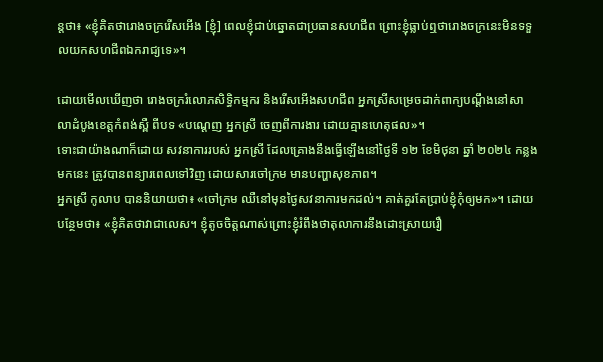ន្តថា៖ «ខ្ញុំគិតថារោងចក្ររើសអើង [ខ្ញុំ] ពេលខ្ញុំជាប់ឆ្នោតជាប្រធានសហជីព ព្រោះខ្ញុំធ្លាប់ឮថារោងចក្រនេះមិនទទួលយកសហជីពឯករាជ្យទេ»។

ដោយមើលឃើញថា រោងចក្ររំលោភសិទ្ធិកម្មករ និងរើសអើងសហជីព អ្នកស្រីសម្រេចដាក់ពាក្យបណ្ដឹងនៅសាលាដំបូងខេត្តកំពង់ស្ពឺ ពីបទ «បណ្ដេញ អ្នកស្រី ចេញពីការងារ ដោយគ្មានហេតុផល»។
ទោះជាយ៉ាងណាក៏ដោយ សវនាការរបស់ អ្នកស្រី ដែលគ្រោងនឹងធ្វើឡើងនៅថ្ងៃទី ១២ ខែមិថុនា ឆ្នាំ ២០២៤ កន្លងមកនេះ ត្រូវបានពន្យារពេលទៅវិញ ដោយសារចៅក្រម មានបញ្ហាសុខភាព។
អ្នកស្រី កូលាប បាននិយាយថា៖ «ចៅក្រម ឈឺនៅមុនថ្ងៃសវនាការមកដល់។ គាត់គួរតែប្រាប់ខ្ញុំកុំឲ្យមក»។ ដោយបន្ថែមថា៖ «ខ្ញុំគិតថាវាជាលេស។ ខ្ញុំតូចចិត្តណាស់ព្រោះខ្ញុំរំពឹងថាតុលាការនឹងដោះស្រាយរឿ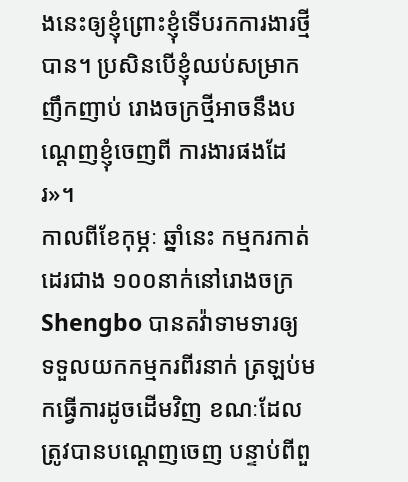ងនេះឲ្យខ្ញុំព្រោះខ្ញុំទើបរកការងារថ្មីបាន។ ប្រសិនបើខ្ញុំឈប់សម្រាកញឹកញាប់ រោងចក្រថ្មីអាចនឹងបណ្តេញខ្ញុំចេញពី ការងារផងដែរ»។
កាលពីខែកុម្ភៈ ឆ្នាំនេះ កម្មករកាត់ដេរជាង ១០០នាក់នៅរោងចក្រ Shengbo បានតវ៉ាទាមទារឲ្យ ទទួលយកកម្មករពីរនាក់ ត្រឡប់មកធ្វើការដូចដើមវិញ ខណៈដែលត្រូវបានបណ្ដេញចេញ បន្ទាប់ពីពួ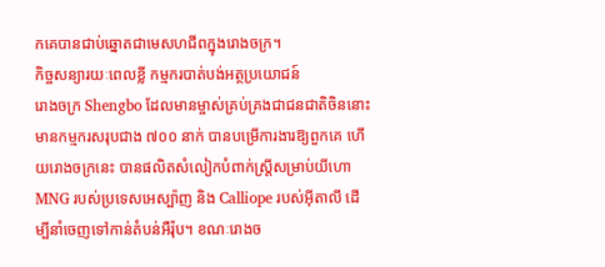កគេបានជាប់ឆ្នោតជាមេសហជីពក្នុងរោងចក្រ។
កិច្ចសន្យារយៈពេលខ្លី កម្មករបាត់បង់អត្ថប្រយោជន៍
រោងចក្រ Shengbo ដែលមានម្ចាស់គ្រប់គ្រងជាជនជាតិចិននោះ មានកម្មករសរុបជាង ៧០០ នាក់ បានបម្រើការងារឱ្យពួកគេ ហើយរោងចក្រនេះ បានផលិតសំលៀកបំពាក់ស្ត្រីសម្រាប់យីហោ MNG របស់ប្រទេសអេស្ប៉ាញ និង Calliope របស់អ៊ីតាលី ដើម្បីនាំចេញទៅកាន់តំបន់អឺរ៉ុប។ ខណៈរោងច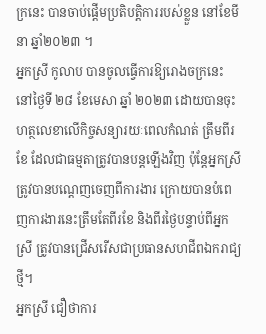ក្រនេះ បានចាប់ផ្តើមប្រតិបត្តិការរបស់ខ្លួន នៅខែមីនា ឆ្នាំ២០២៣ ។
អ្នកស្រី កូលាប បានចូលធ្វើការឱ្យរោងចក្រនេះ នៅថ្ងៃទី ២៨ ខែមេសា ឆ្នាំ ២០២៣ ដោយបានចុះហត្ថលេខាលើកិច្ចសន្យារយៈពេលកំណត់ ត្រឹមពីរខែ ដែលជាធម្មតាត្រូវបានបន្តឡើងវិញ ប៉ុន្តែអ្នកស្រីត្រូវបានបណ្តេញចេញពីការងារ ក្រោយបានបំពេញការងារនេះត្រឹមតែពីរខែ និងពីរថ្ងៃបន្ទាប់ពីអ្នកស្រី ត្រូវបានជ្រើសរើសជាប្រធានសហជីពឯករាជ្យថ្មី។
អ្នកស្រី ជឿថាការ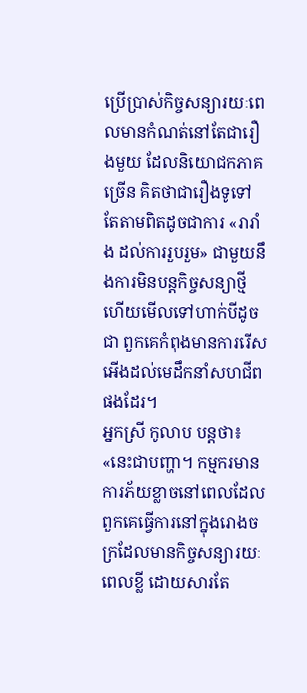ប្រើប្រាស់កិច្ចសន្យារយៈពេលមានកំណត់នៅតែជារឿងមួយ ដែលនិយោជកភាគច្រើន គិតថាជារឿងទូទៅ តែតាមពិតដូចជាការ «រារាំង ដល់ការរួបរួម» ជាមួយនឹងការមិនបន្តកិច្ចសន្យាថ្មី ហើយមើលទៅហាក់បីដូចជា ពួកគេកំពុងមានការរើសអើងដល់មេដឹកនាំសហជីពផងដែរ។
អ្នកស្រី កូលាប បន្តថា៖ «នេះជាបញ្ហា។ កម្មករមានការភ័យខ្លាចនៅពេលដែលពួកគេធ្វើការនៅក្នុងរោងចក្រដែលមានកិច្ចសន្យារយៈពេលខ្លី ដោយសារតែ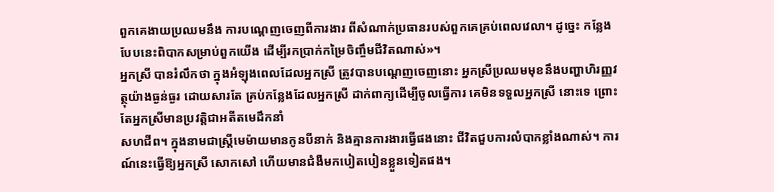ពួកគេងាយប្រឈមនឹង ការបណ្តេញចេញពីការងារ ពីសំណាក់ប្រធានរបស់ពួកគេគ្រប់ពេលវេលា។ ដូច្នេះ កន្លែងបែបនេះពិបាកសម្រាប់ពួកយើង ដើម្បីរកប្រាក់កម្រៃចិញ្ចឹមជីវិតណាស់»។
អ្នកស្រី បានរំលឹកថា ក្នុងអំឡុងពេលដែលអ្នកស្រី ត្រូវបានបណ្តេញចេញនោះ អ្នកស្រីប្រឈមមុខនឹងបញ្ហាហិរញ្ញវត្ថុយ៉ាងធ្ងន់ធ្ងរ ដោយសារតែ គ្រប់កន្លែងដែលអ្នកស្រី ដាក់ពាក្យដើម្បីចូលធ្វើការ គេមិនទទួលអ្នកស្រី នោះទេ ព្រោះតែអ្នកស្រីមានប្រវត្តិជាអតីតមេដឹកនាំ
សហជីព។ ក្នុងនាមជាស្ត្រីមេម៉ាយមានកូនបីនាក់ និងគ្មានការងារធ្វើផងនោះ ជីវិតជួបការលំបាកខ្លាំងណាស់។ ការណ៍នេះធ្វើឱ្យអ្នកស្រី សោកសៅ ហើយមានជំងឺមកបៀតបៀនខ្លួនទៀតផង។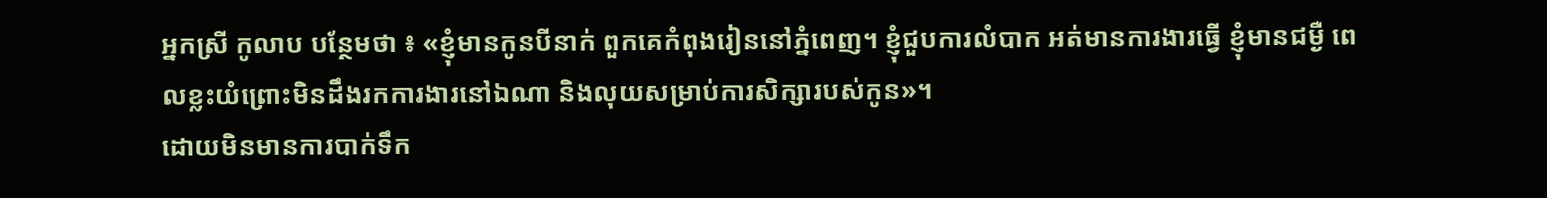អ្នកស្រី កូលាប បន្ថែមថា ៖ «ខ្ញុំមានកូនបីនាក់ ពួកគេកំពុងរៀននៅភ្នំពេញ។ ខ្ញុំជួបការលំបាក អត់មានការងារធ្វើ ខ្ញុំមានជម្ងឺ ពេលខ្លះយំព្រោះមិនដឹងរកការងារនៅឯណា និងលុយសម្រាប់ការសិក្សារបស់កូន»។
ដោយមិនមានការបាក់ទឹក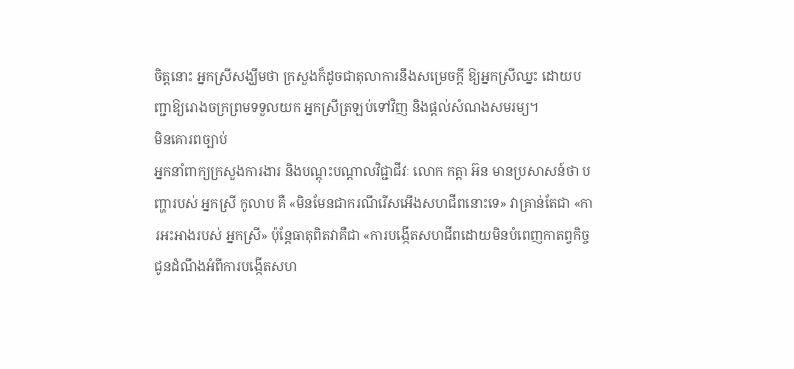ចិត្តនោះ អ្នកស្រីសង្ឃឹមថា ក្រសួងក៏ដូចជាតុលាការនឹងសម្រេចក្តី ឱ្យអ្នកស្រីឈ្នះ ដោយបញ្ជាឱ្យរោងចក្រព្រមទទួលយក អ្នកស្រីត្រឡប់ទៅវិញ និងផ្តល់សំណងសមរម្យ។
មិនគោរពច្បាប់
អ្នកនាំពាក្យក្រសួងការងារ និងបណ្តុះបណ្តាលវិជ្ជាជីវៈ លោក កត្តា អ៊ន មានប្រសាសន៍ថា បញ្ហារបស់ អ្នកស្រី កូលាប គឺ «មិនមែនជាករណីរើសអើងសហជីពនោះទេ» វាគ្រាន់តែជា «ការអះអាងរបស់ អ្នកស្រី» ប៉ុន្តែធាតុពិតវាគឺជា «ការបង្កើតសហជីពដោយមិនបំពេញកាតព្វកិច្ចជូនដំណឹងអំពីការបង្កើតសហ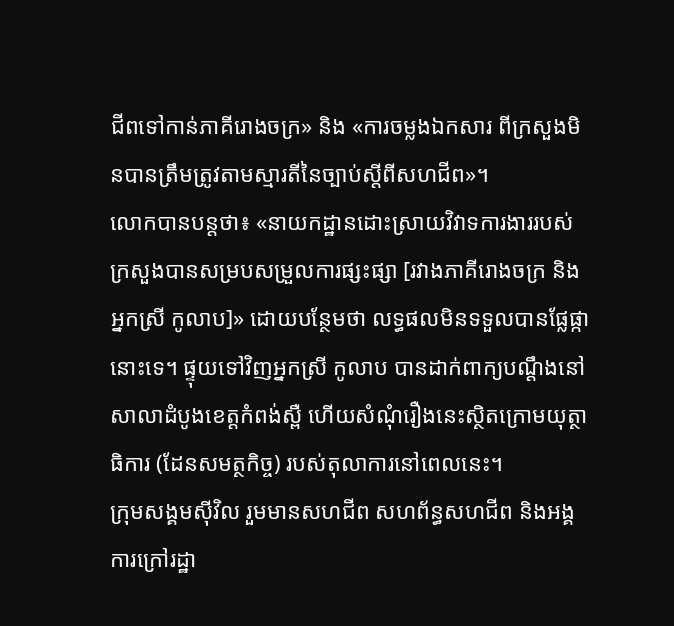ជីពទៅកាន់ភាគីរោងចក្រ» និង «ការចម្លងឯកសារ ពីក្រសួងមិនបានត្រឹមត្រូវតាមស្មារតីនៃច្បាប់ស្តីពីសហជីព»។
លោកបានបន្តថា៖ «នាយកដ្ឋានដោះស្រាយវិវាទការងាររបស់ក្រសួងបានសម្របសម្រួលការផ្សះផ្សា [រវាងភាគីរោងចក្រ និងអ្នកស្រី កូលាប]» ដោយបន្ថែមថា លទ្ធផលមិនទទួលបានផ្លែផ្កានោះទេ។ ផ្ទុយទៅវិញអ្នកស្រី កូលាប បានដាក់ពាក្យបណ្តឹងនៅសាលាដំបូងខេត្តកំពង់ស្ពឺ ហើយសំណុំរឿងនេះស្ថិតក្រោមយុត្ថាធិការ (ដែនសមត្ថកិច្ច) របស់តុលាការនៅពេលនេះ។
ក្រុមសង្គមស៊ីវិល រួមមានសហជីព សហព័ន្ធសហជីព និងអង្គការក្រៅរដ្ឋា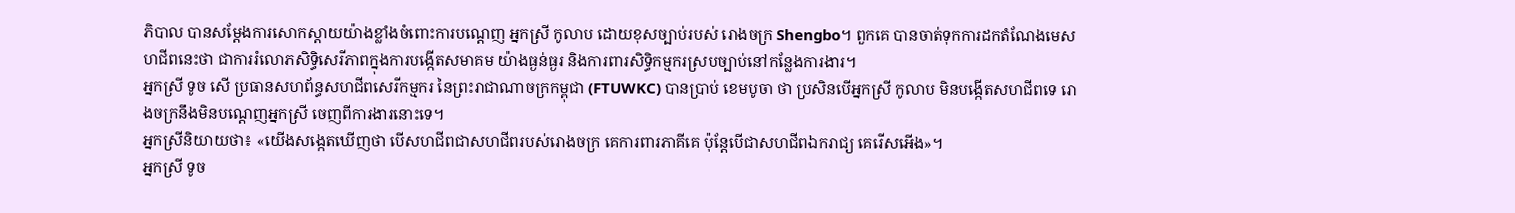ភិបាល បានសម្ដែងការសោកស្ដាយយ៉ាងខ្លាំងចំពោះការបណ្តេញ អ្នកស្រី កូលាប ដោយខុសច្បាប់របស់ រោងចក្រ Shengbo។ ពួកគេ បានចាត់ទុកការដកតំណែងមេសហជីពនេះថា ជាការរំលោភសិទ្ធិសេរីភាពក្នុងការបង្កើតសមាគម យ៉ាងធ្ងន់ធ្ងរ និងការពារសិទ្ធិកម្មករស្របច្បាប់នៅកន្លែងការងារ។
អ្នកស្រី ទូច សើ ប្រធានសហព័ន្ធសហជីពសេរីកម្មករ នៃព្រះរាជាណាចក្រកម្ពុជា (FTUWKC) បានប្រាប់ ខេមបូចា ថា ប្រសិនបើអ្នកស្រី កូលាប មិនបង្កើតសហជីពទេ រោងចក្រនឹងមិនបណ្តេញអ្នកស្រី ចេញពីការងារនោះទេ។
អ្នកស្រីនិយាយថា៖ «យើងសង្កេតឃើញថា បើសហជីពជាសហជីពរបស់រោងចក្រ គេការពារភាគីគេ ប៉ុន្តែបើជាសហជីពឯករាជ្យ គេរើសអើង»។
អ្នកស្រី ទូច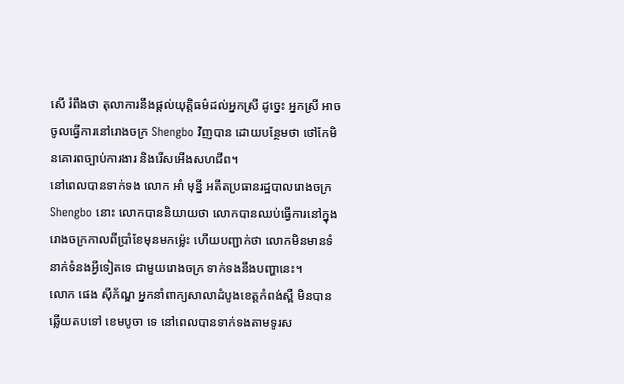សើ រំពឹងថា តុលាការនឹងផ្តល់យុត្តិធម៌ដល់អ្នកស្រី ដូច្នេះ អ្នកស្រី អាចចូលធ្វើការនៅរោងចក្រ Shengbo វិញបាន ដោយបន្ថែមថា ថៅកែមិនគោរពច្បាប់ការងារ និងរើសអើងសហជីព។
នៅពេលបានទាក់ទង លោក អាំ មុន្នី អតីតប្រធានរដ្ឋបាលរោងចក្រ Shengbo នោះ លោកបាននិយាយថា លោកបានឈប់ធ្វើការនៅក្នុងរោងចក្រកាលពីប្រាំខែមុនមកម្ល៉េះ ហើយបញ្ជាក់ថា លោកមិនមានទំនាក់ទំនងអ្វីទៀតទេ ជាមួយរោងចក្រ ទាក់ទងនឹងបញ្ហានេះ។
លោក ផេង ស៊ីភ័ណ្ឌ អ្នកនាំពាក្យសាលាដំបូងខេត្តកំពង់ស្ពឺ មិនបានឆ្លើយតបទៅ ខេមបូចា ទេ នៅពេលបានទាក់ទងតាមទូរស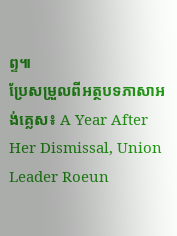ព្ទ៕
ប្រែសម្រួលពីអត្ថបទភាសាអង់គ្លេស៖ A Year After Her Dismissal, Union Leader Roeun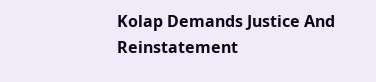Kolap Demands Justice And Reinstatement